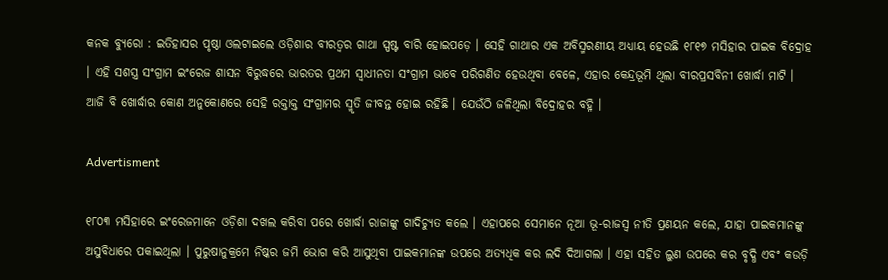କନକ ବ୍ୟୁରୋ : ଇତିହାସର ପୃଷ୍ଠା ଓଲଟାଇଲେ ଓଡ଼ିଶାର ବୀରତ୍ୱର ଗାଥା ସ୍ପଷ୍ଟ ବାରି ହୋଇପଡ଼େ । ସେହି ଗାଥାର ଏକ ଅବିସ୍ମରଣୀୟ ଅଧ୍ୟାୟ ହେଉଛି ୧୮୧୭ ମସିହାର ପାଇକ ବିଦ୍ରୋହ । ଏହି ସଶସ୍ତ୍ର ସଂଗ୍ରାମ ଇଂରେଜ ଶାସନ ବିରୁଦ୍ଧରେ ଭାରତର ପ୍ରଥମ ସ୍ୱାଧୀନତା ସଂଗ୍ରାମ ଭାବେ ପରିଗଣିତ ହେଉଥିବା ବେଳେ, ଏହାର କେନ୍ଦ୍ରଭୂମି ଥିଲା ବୀରପ୍ରସବିନୀ ଖୋର୍ଦ୍ଧା ମାଟି । ଆଜି ବି ଖୋର୍ଦ୍ଧାର କୋଣ ଅନୁକୋଣରେ ସେହି ରକ୍ତାକ୍ତ ସଂଗ୍ରାମର ସ୍ମୃତି ଜୀବନ୍ତ ହୋଇ ରହିଛି । ଯେଉଁଠି ଜଳିଥିଲା ବିଦ୍ରୋହର ବହ୍ନି ।

Advertisment

୧୮୦୩ ମସିହାରେ ଇଂରେଜମାନେ ଓଡ଼ିଶା ଦଖଲ କରିବା ପରେ ଖୋର୍ଦ୍ଧା ରାଜାଙ୍କୁ ଗାଦିଚ୍ୟୁତ କଲେ । ଏହାପରେ ସେମାନେ ନୂଆ ଭୂ-ରାଜସ୍ୱ ନୀତି ପ୍ରଣୟନ କଲେ, ଯାହା ପାଇକମାନଙ୍କୁ ଅସୁବିଧାରେ ପକାଇଥିଲା । ପୁରୁଷାନୁକ୍ରମେ ନିଷ୍କର ଜମି ଭୋଗ କରି ଆସୁଥିବା ପାଇକମାନଙ୍କ ଉପରେ ଅତ୍ୟଧିକ କର ଲଦି ଦିଆଗଲା । ଏହା ସହିତ ଲୁଣ ଉପରେ କର ବୃଦ୍ଧି ଏବଂ କଉଡ଼ି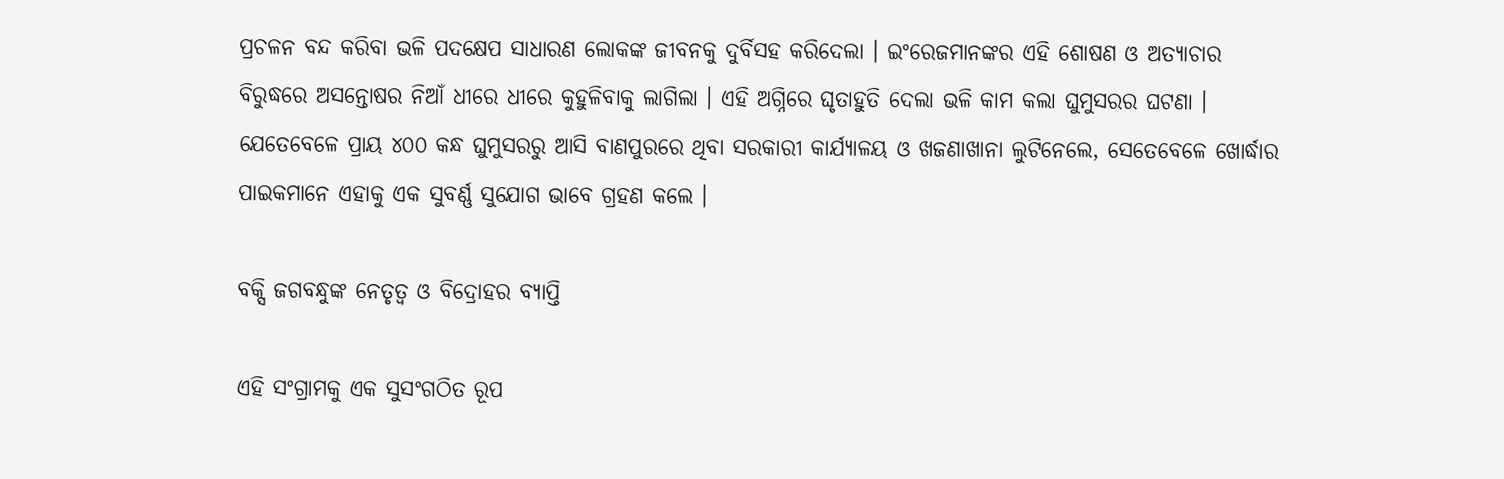ପ୍ରଚଳନ ବନ୍ଦ କରିବା ଭଳି ପଦକ୍ଷେପ ସାଧାରଣ ଲୋକଙ୍କ ଜୀବନକୁ ଦୁର୍ବିସହ କରିଦେଲା । ଇଂରେଜମାନଙ୍କର ଏହି ଶୋଷଣ ଓ ଅତ୍ୟାଚାର ବିରୁଦ୍ଧରେ ଅସନ୍ତୋଷର ନିଆଁ ଧୀରେ ଧୀରେ କୁହୁଳିବାକୁ ଲାଗିଲା । ଏହି ଅଗ୍ନିରେ ଘୃତାହୁତି ଦେଲା ଭଳି କାମ କଲା ଘୁମୁସରର ଘଟଣା । ଯେତେବେଳେ ପ୍ରାୟ ୪୦୦ କନ୍ଧ ଘୁମୁସରରୁ ଆସି ବାଣପୁରରେ ଥିବା ସରକାରୀ କାର୍ଯ୍ୟାଳୟ ଓ ଖଜଣାଖାନା ଲୁଟିନେଲେ, ସେତେବେଳେ ଖୋର୍ଦ୍ଧାର ପାଇକମାନେ ଏହାକୁ ଏକ ସୁବର୍ଣ୍ଣ ସୁଯୋଗ ଭାବେ ଗ୍ରହଣ କଲେ ।

ବକ୍ସି ଜଗବନ୍ଧୁଙ୍କ ନେତୃତ୍ୱ ଓ ବିଦ୍ରୋହର ବ୍ୟାପ୍ତି

ଏହି ସଂଗ୍ରାମକୁ ଏକ ସୁସଂଗଠିତ ରୂପ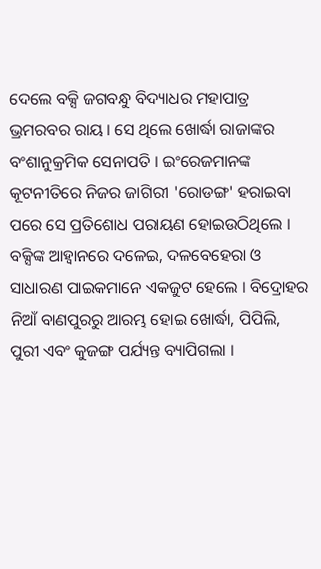ଦେଲେ ବକ୍ସି ଜଗବନ୍ଧୁ ବିଦ୍ୟାଧର ମହାପାତ୍ର ଭ୍ରମରବର ରାୟ । ସେ ଥିଲେ ଖୋର୍ଦ୍ଧା ରାଜାଙ୍କର ବଂଶାନୁକ୍ରମିକ ସେନାପତି । ଇଂରେଜମାନଙ୍କ କୂଟନୀତିରେ ନିଜର ଜାଗିରୀ 'ରୋଡଙ୍ଗ' ହରାଇବା ପରେ ସେ ପ୍ରତିଶୋଧ ପରାୟଣ ହୋଇଉଠିଥିଲେ । ବକ୍ସିଙ୍କ ଆହ୍ୱାନରେ ଦଳେଇ, ଦଳବେହେରା ଓ ସାଧାରଣ ପାଇକମାନେ ଏକଜୁଟ ହେଲେ । ବିଦ୍ରୋହର ନିଆଁ ବାଣପୁରରୁ ଆରମ୍ଭ ହୋଇ ଖୋର୍ଦ୍ଧା, ପିପିଲି, ପୁରୀ ଏବଂ କୁଜଙ୍ଗ ପର୍ଯ୍ୟନ୍ତ ବ୍ୟାପିଗଲା ।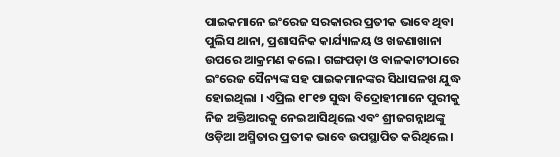ପାଇକମାନେ ଇଂରେଜ ସରକାରର ପ୍ରତୀକ ଭାବେ ଥିବା ପୁଲିସ ଥାନା, ପ୍ରଶାସନିକ କାର୍ଯ୍ୟାଳୟ ଓ ଖଜଣାଖାନା ଉପରେ ଆକ୍ରମଣ କଲେ । ଗଙ୍ଗପଡ଼ା ଓ ବାଳକାଟୀଠାରେ ଇଂରେଜ ସୈନ୍ୟଙ୍କ ସହ ପାଇକମାନଙ୍କର ସିଧାସଳଖ ଯୁଦ୍ଧ ହୋଇଥିଲା । ଏପ୍ରିଲ ୧୮୧୭ ସୁଦ୍ଧା ବିଦ୍ରୋହୀମାନେ ପୁରୀକୁ ନିଜ ଅକ୍ତିଆରକୁ ନେଇଆସିଥିଲେ ଏବଂ ଶ୍ରୀଜଗନ୍ନାଥଙ୍କୁ ଓଡ଼ିଆ ଅସ୍ମିତାର ପ୍ରତୀକ ଭାବେ ଉପସ୍ଥାପିତ କରିଥିଲେ ।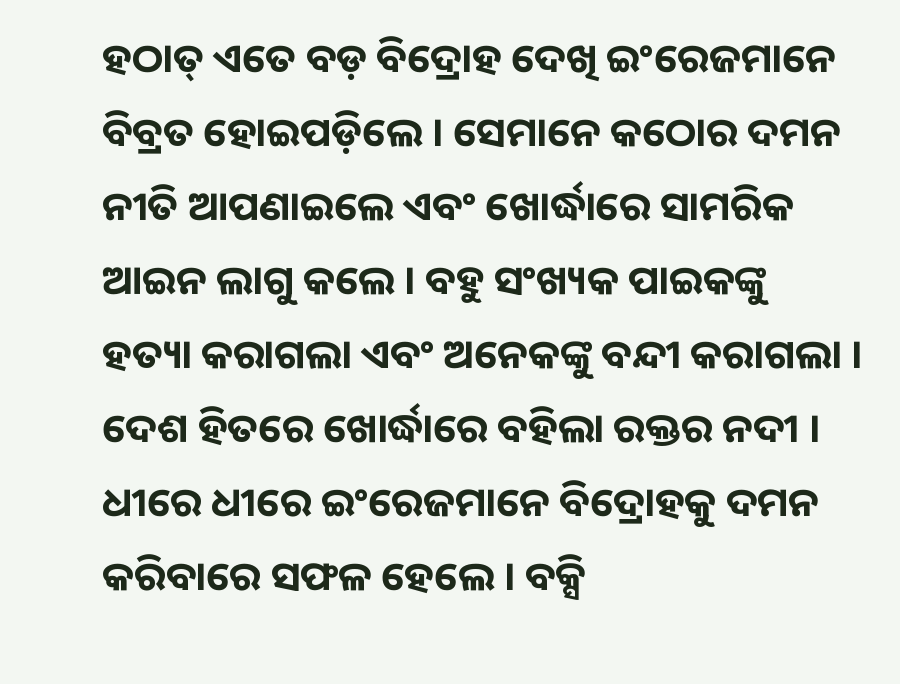ହଠାତ୍ ଏତେ ବଡ଼ ବିଦ୍ରୋହ ଦେଖି ଇଂରେଜମାନେ ବିବ୍ରତ ହୋଇପଡ଼ିଲେ । ସେମାନେ କଠୋର ଦମନ ନୀତି ଆପଣାଇଲେ ଏବଂ ଖୋର୍ଦ୍ଧାରେ ସାମରିକ ଆଇନ ଲାଗୁ କଲେ । ବହୁ ସଂଖ୍ୟକ ପାଇକଙ୍କୁ ହତ୍ୟା କରାଗଲା ଏବଂ ଅନେକଙ୍କୁ ବନ୍ଦୀ କରାଗଲା । ଦେଶ ହିତରେ ଖୋର୍ଦ୍ଧାରେ ବହିଲା ରକ୍ତର ନଦୀ । ଧୀରେ ଧୀରେ ଇଂରେଜମାନେ ବିଦ୍ରୋହକୁ ଦମନ କରିବାରେ ସଫଳ ହେଲେ । ବକ୍ସି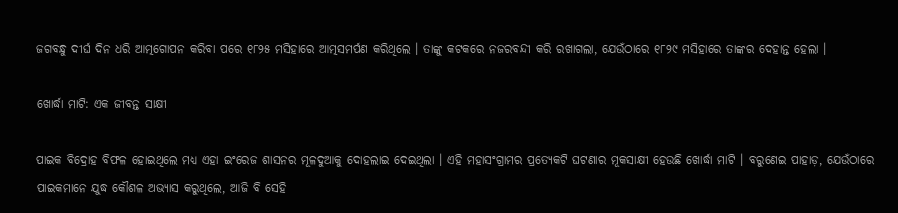ଜଗବନ୍ଧୁ ଦୀର୍ଘ ଦିନ ଧରି ଆତ୍ମଗୋପନ କରିବା ପରେ ୧୮୨୫ ମସିହାରେ ଆତ୍ମସମର୍ପଣ କରିଥିଲେ । ତାଙ୍କୁ କଟକରେ ନଜରବନ୍ଦୀ କରି ରଖାଗଲା, ଯେଉଁଠାରେ ୧୮୨୯ ମସିହାରେ ତାଙ୍କର ଦେହାନ୍ତ ହେଲା ।

ଖୋର୍ଦ୍ଧା ମାଟି: ଏକ ଜୀବନ୍ତ ସାକ୍ଷୀ

ପାଇକ ବିଦ୍ରୋହ ବିଫଳ ହୋଇଥିଲେ ମଧ୍ୟ ଏହା ଇଂରେଜ ଶାସନର ମୂଳଦୁଆକୁ ଦୋହଲାଇ ଦେଇଥିଲା । ଏହି ମହାସଂଗ୍ରାମର ପ୍ରତ୍ୟେକଟି ଘଟଣାର ମୂକସାକ୍ଷୀ ହେଉଛି ଖୋର୍ଦ୍ଧା ମାଟି । ବରୁଣେଇ ପାହାଡ଼, ଯେଉଁଠାରେ ପାଇକମାନେ ଯୁଦ୍ଧ କୌଶଳ ଅଭ୍ୟାସ କରୁଥିଲେ, ଆଜି ବି ସେହି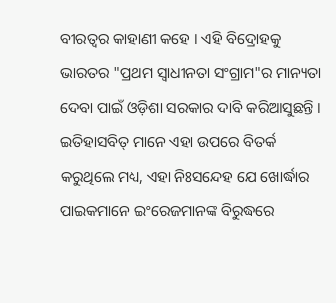ବୀରତ୍ୱର କାହାଣୀ କହେ । ଏହି ବିଦ୍ରୋହକୁ ଭାରତର "ପ୍ରଥମ ସ୍ୱାଧୀନତା ସଂଗ୍ରାମ"ର ମାନ୍ୟତା ଦେବା ପାଇଁ ଓଡ଼ିଶା ସରକାର ଦାବି କରିଆସୁଛନ୍ତି । ଇତିହାସବିତ୍ ମାନେ ଏହା ଉପରେ ବିତର୍କ କରୁଥିଲେ ମଧ୍ୟ, ଏହା ନିଃସନ୍ଦେହ ଯେ ଖୋର୍ଦ୍ଧାର ପାଇକମାନେ ଇଂରେଜମାନଙ୍କ ବିରୁଦ୍ଧରେ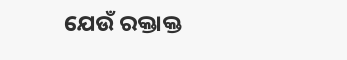ଯେଉଁ ରକ୍ତାକ୍ତ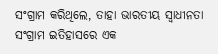ସଂଗ୍ରାମ କରିଥିଲେ, ତାହା ଭାରତୀୟ ସ୍ୱାଧୀନତା ସଂଗ୍ରାମ ଇତିହାସରେ ଏକ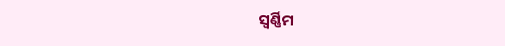ସ୍ୱର୍ଣ୍ଣିମ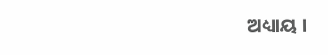ଅଧ୍ୟାୟ ।